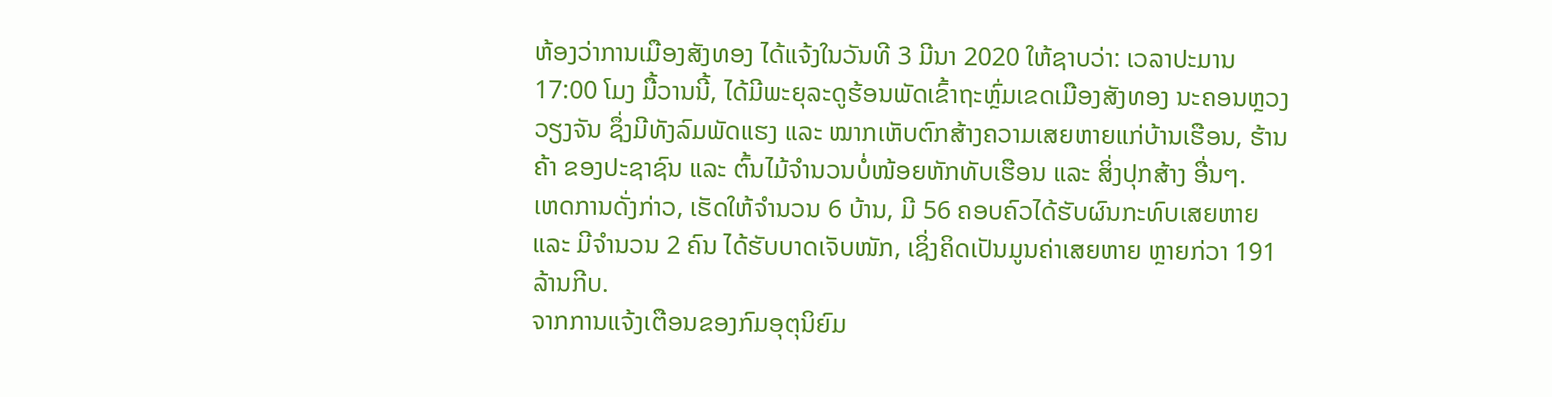ຫ້ອງວ່າການເມືອງສັງທອງ ໄດ້ແຈ້ງໃນວັນທີ 3 ມີນາ 2020 ໃຫ້ຊາບວ່າ: ເວລາປະມານ 17:00 ໂມງ ມື້ວານນີ້, ໄດ້ມີພະຍຸລະດູຮ້ອນພັດເຂົ້າຖະຫຼົ່ມເຂດເມືອງສັງທອງ ນະຄອນຫຼວງວຽງຈັນ ຊຶ່ງມີທັງລົມພັດແຮງ ແລະ ໝາກເຫັບຕົກສ້າງຄວາມເສຍຫາຍແກ່ບ້ານເຮືອນ, ຮ້ານຄ້າ ຂອງປະຊາຊົນ ແລະ ຕົ້ນໄມ້ຈໍານວນບໍ່ໜ້ອຍຫັກທັບເຮືອນ ແລະ ສິ່ງປຸກສ້າງ ອື່ນໆ.
ເຫດການດັ່ງກ່າວ, ເຮັດໃຫ້ຈຳນວນ 6 ບ້ານ, ມີ 56 ຄອບຄົວໄດ້ຮັບຜົນກະທົບເສຍຫາຍ ແລະ ມີຈຳນວນ 2 ຄົນ ໄດ້ຮັບບາດເຈັບໜັກ, ເຊິ່ງຄິດເປັນມູນຄ່າເສຍຫາຍ ຫຼາຍກ່ວາ 191 ລ້ານກີບ.
ຈາກການແຈ້ງເຕືອນຂອງກົມອຸຕຸນິຍົມ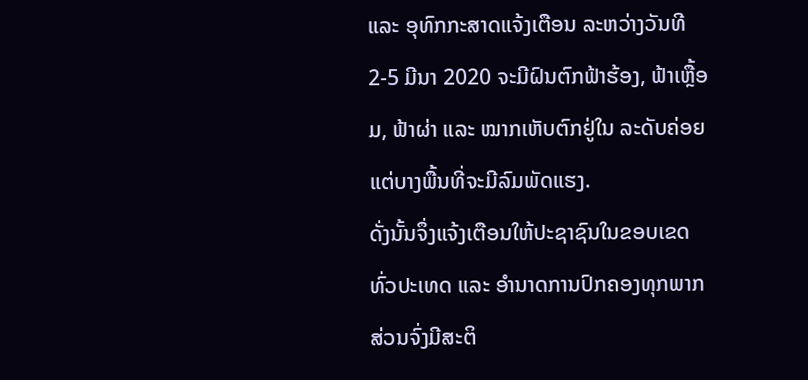ແລະ ອຸທົກກະສາດແຈ້ງເຕືອນ ລະຫວ່າງວັນທີ 2-5 ມີນາ 2020 ຈະມີຝົນຕົກຟ້າຮ້ອງ, ຟ້າເຫຼື້ອມ, ຟ້າຜ່າ ແລະ ໝາກເຫັບຕົກຢູ່ໃນ ລະດັບຄ່ອຍ ແຕ່ບາງພື້ນທີ່ຈະມີລົມພັດແຮງ.
ດັ່ງນັ້ນຈຶ່ງແຈ້ງເຕືອນໃຫ້ປະຊາຊົນໃນຂອບເຂດທົ່ວປະເທດ ແລະ ອໍານາດການປົກຄອງທຸກພາກສ່ວນຈົ່ງມີສະຕິ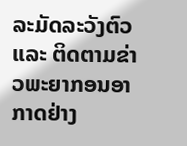ລະມັດລະວັງຕົວ ແລະ ຕິດຕາມຂ່າວພະຍາກອນອາກາດຢ່າງ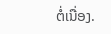ຕໍ່ເນື່ອງ.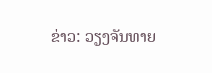ຂ່າວ: ວຽງຈັນທາຍ